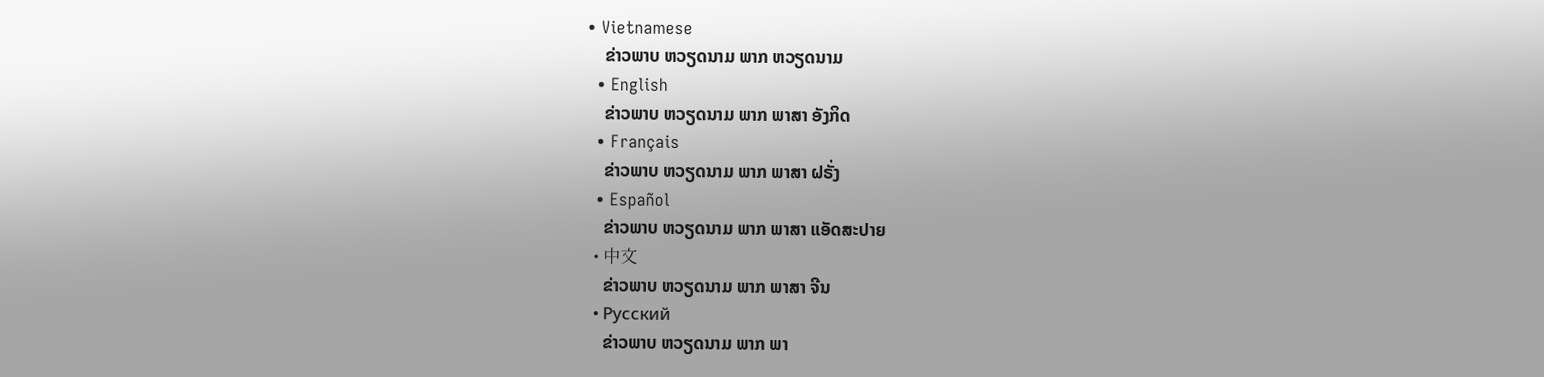• Vietnamese
    ຂ່າວພາບ ຫວຽດນາມ ພາກ ຫວຽດນາມ
  • English
    ຂ່າວພາບ ຫວຽດນາມ ພາກ ພາສາ ອັງກິດ
  • Français
    ຂ່າວພາບ ຫວຽດນາມ ພາກ ພາສາ ຝຣັ່ງ
  • Español
    ຂ່າວພາບ ຫວຽດນາມ ພາກ ພາສາ ແອັດສະປາຍ
  • 中文
    ຂ່າວພາບ ຫວຽດນາມ ພາກ ພາສາ ຈີນ
  • Русский
    ຂ່າວພາບ ຫວຽດນາມ ພາກ ພາ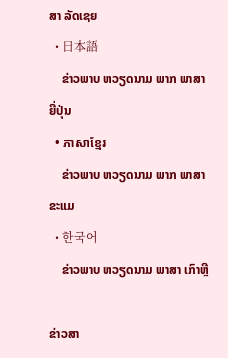ສາ ລັດເຊຍ
  • 日本語
    ຂ່າວພາບ ຫວຽດນາມ ພາກ ພາສາ ຍີ່ປຸ່ນ
  • ភាសាខ្មែរ
    ຂ່າວພາບ ຫວຽດນາມ ພາກ ພາສາ ຂະແມ
  • 한국어
    ຂ່າວພາບ ຫວຽດນາມ ພາສາ ເກົາຫຼີ

ຂ່າວສາ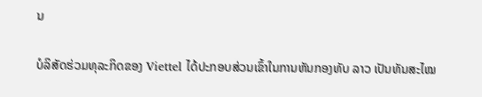ນ

ບໍລິສັດຮ່ວມທຸລະກິດຂອງ Viettel ໄດ້ປະກອບສ່ວນເຂົ້າໃນການຫັນກອງທັບ ລາວ ເປັນທັນສະໄໝ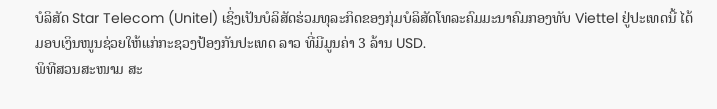ບໍລິສັດ Star Telecom (Unitel) ເຊິ່ງເປັນບໍລິສັດຮ່ວມທຸລະກິດຂອງກຸ່ມບໍລິສັດໂທລະຄົມມະນາຄົມກອງທັບ Viettel ຢູ່ປະເທດນີ້ ໄດ້ມອບເງິນໜູນຊ່ວຍໃຫ້ແກ່ກະຊວງປ້ອງກັນປະເທດ ລາວ ທີ່ມີມູນຄ່າ 3 ລ້ານ USD.
ພິທີສວນສະໜາມ ສະ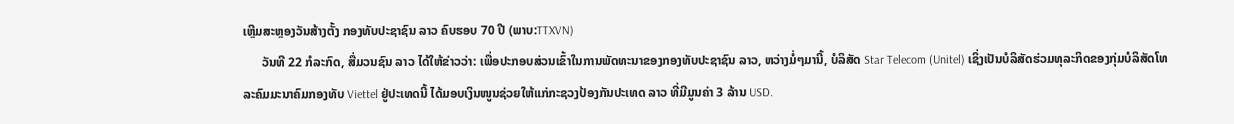ເຫຼີມສະຫຼອງວັນສ້າງຕັ້ງ ກອງທັບປະຊາຊົນ ລາວ ຄົບຮອບ 70 ປີ (ພາບ:TTXVN)
      ວັນທີ 22 ກໍລະກົດ, ສື່ມວນຊົນ ລາວ ໄດ້ໃຫ້ຂ່າວວ່າ: ເພື່ອປະກອບສ່ວນເຂົ້າໃນການພັດທະນາຂອງກອງທັບປະຊາຊົນ ລາວ, ຫວ່າງມໍ່ໆມານີ້, ບໍລິສັດ Star Telecom (Unitel) ເຊິ່ງເປັນບໍລິສັດຮ່ວມທຸລະກິດຂອງກຸ່ມບໍລິສັດໂທລະຄົມມະນາຄົມກອງທັບ Viettel ຢູ່ປະເທດນີ້ ໄດ້ມອບເງິນໜູນຊ່ວຍໃຫ້ແກ່ກະຊວງປ້ອງກັນປະເທດ ລາວ ທີ່ມີມູນຄ່າ 3 ລ້ານ USD.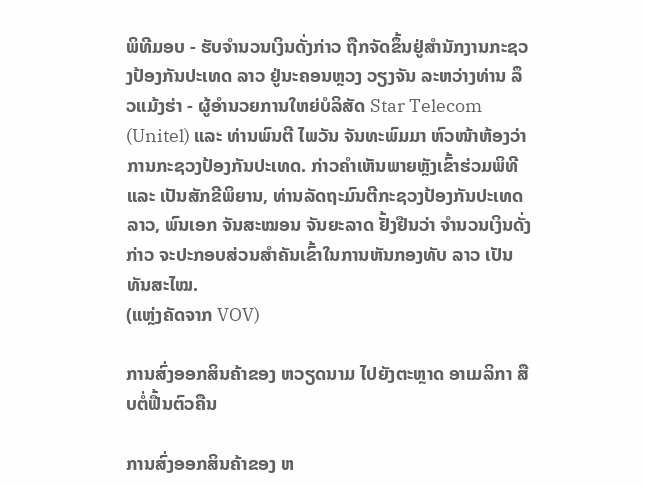ພິທີມອບ - ຮັບຈຳນວນເງິນດັ່ງກ່າວ ຖືກຈັດຂຶ້ນຢູ່ສຳນັກງານກະຊວງປ້ອງກັນປະເທດ ລາວ ຢູ່ນະຄອນຫຼວງ ວຽງຈັນ ລະຫວ່າງທ່ານ ລຶວແມ້ງຮ່າ - ຜູ້ອຳນວຍການໃຫຍ່ບໍລິສັດ Star Telecom (Unitel) ແລະ ທ່ານພົນຕີ ໄພວັນ ຈັນທະພົມມາ ຫົວໜ້າຫ້ອງວ່າການກະຊວງປ້ອງກັນປະເທດ. ກ່າວຄຳເຫັນພາຍຫຼັງເຂົ້າຮ່ວມພິທີ ແລະ ເປັນສັກຂີພິຍານ, ທ່ານລັດຖະມົນຕີກະຊວງປ້ອງກັນປະເທດ ລາວ, ພົນເອກ ຈັນສະໝອນ ຈັນຍະລາດ ຢັ້ງຢືນວ່າ ຈຳນວນເງິນດັ່ງກ່າວ ຈະປະກອບສ່ວນສຳຄັນເຂົ້າໃນການຫັນກອງທັບ ລາວ ເປັນທັນສະໄໝ.
(ແຫຼ່ງຄັດຈາກ VOV)

ການສົ່ງອອກສິນຄ້າຂອງ ຫວຽດນາມ ໄປຍັງຕະຫຼາດ ອາເມລິກາ ສືບຕໍ່ຟື້ນຕົວຄືນ

ການສົ່ງອອກສິນຄ້າຂອງ ຫ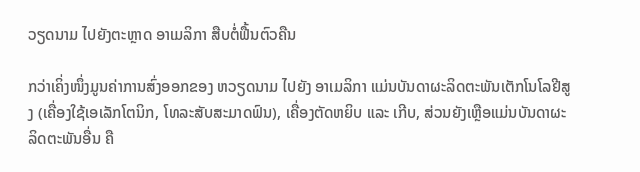ວຽດນາມ ໄປຍັງຕະຫຼາດ ອາເມລິກາ ສືບຕໍ່ຟື້ນຕົວຄືນ

ກວ່າເຄິ່ງໜຶ່ງມູນຄ່າການສົ່ງອອກຂອງ ຫວຽດນາມ ໄປຍັງ ອາເມລິກາ ແມ່ນບັນດາຜະລິດຕະພັນເຕັກໂນໂລຢີສູງ (ເຄື່ອງໃຊ້ເອເລັກໂຕນິກ, ໂທລະສັບສະມາດຟົນ), ເຄື່ອງຕັດຫຍິບ ແລະ ເກີບ, ສ່ວນຍັງເຫຼືອແມ່ນບັນດາຜະລິດຕະພັນອື່ນ ຄື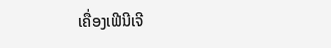ເຄື່ອງເຟີນີເຈີ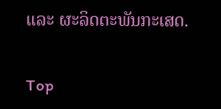ແລະ ຜະລິດຕະພັນກະເສດ.

Top